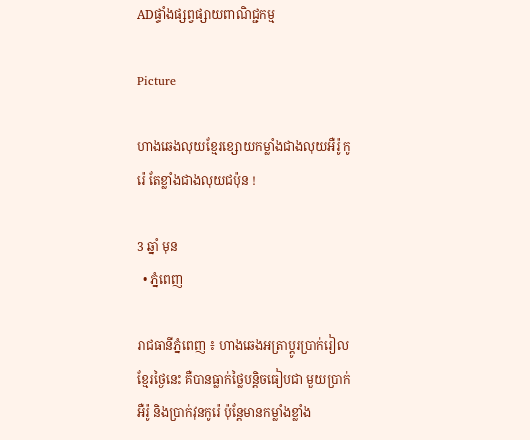ADផ្ទាំងផ្សព្វផ្សាយពាណិជ្ជកម្ម

Picture

ហាងឆេងលុយខ្មែរខ្សោយកម្លាំងជាងលុយអឺរ៉ូ កូរ៉េ តែខ្លាំងជាងលុយជប៉ុន !

3 ឆ្នាំ មុន
  • ភ្នំពេញ

រាជធានីភ្នំពេញ ៖ ហាងឆេងអត្រាប្តូរប្រាក់រៀលខ្មែរថ្ងៃនេះ គឺបានធ្លាក់ថ្លៃបន្តិចធៀបជា មួយប្រាក់អឺរ៉ូ និងប្រាក់វុនកូរ៉េ ប៉ុន្តែមានកម្លាំងខ្លាំង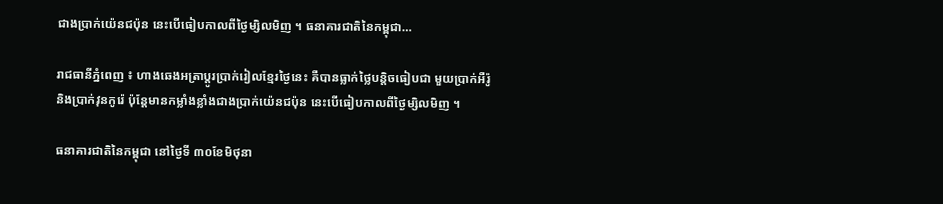ជាងប្រាក់យ៉េនជប៉ុន នេះបើធៀបកាលពីថ្ងៃម្សិលមិញ ។ ធនាគារជាតិនៃកម្ពុជា…

រាជធានីភ្នំពេញ ៖ ហាងឆេងអត្រាប្តូរប្រាក់រៀលខ្មែរថ្ងៃនេះ គឺបានធ្លាក់ថ្លៃបន្តិចធៀបជា មួយប្រាក់អឺរ៉ូ និងប្រាក់វុនកូរ៉េ ប៉ុន្តែមានកម្លាំងខ្លាំងជាងប្រាក់យ៉េនជប៉ុន នេះបើធៀបកាលពីថ្ងៃម្សិលមិញ ។

ធនាគារជាតិនៃកម្ពុជា នៅថ្ងៃទី ៣០ខែមិថុនា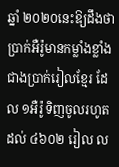ឆ្នាំ ២០២០នេះឱ្យដឹងថា ប្រាក់អឺរ៉ូមានកម្លាំងខ្លាំងជាងប្រាក់រៀលខ្មែរ ដែល ១អឺរ៉ូ ទិញចូលរហូតដល់ ៤៦០២ រៀល ល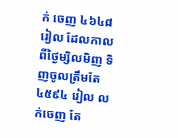ក់ ចេញ ៤៦៤៨ រៀល ដែលកាលពីថ្ងៃម្សិលមិញ ទិញចូលត្រឹមតែ ៤៥៩៤ រៀល លក់ចេញ តែ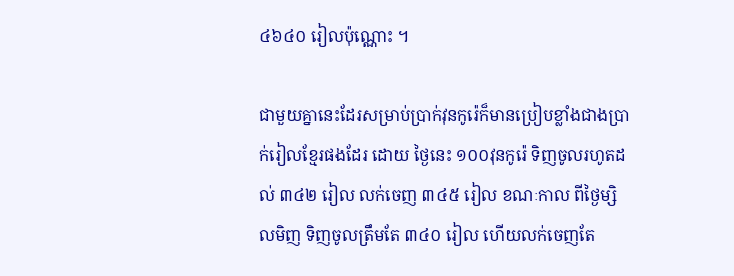៤៦៤០ រៀលប៉ុណ្ណោះ ។

ជាមួយគ្នានេះដែរសម្រាប់ប្រាក់វុនកូរ៉េក៏មានប្រៀបខ្លាំងជាងប្រាក់រៀលខ្មែរផងដែរ ដោយ ថ្ងៃនេះ ១០០វុនកូរ៉េ ទិញចូលរហូតដល់ ៣៤២ រៀល លក់ចេញ ៣៤៥ រៀល ខណៈកាល ពីថ្ងៃម្សិលមិញ ទិញចូលត្រឹមតែ ៣៤០ រៀល ហើយលក់ចេញតែ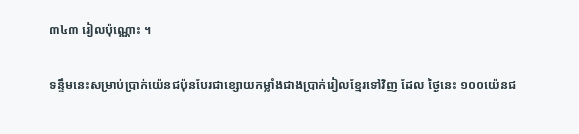៣៤៣ រៀលប៉ុណ្ណោះ ។

ទន្ទឹមនេះសម្រាប់ប្រាក់យ៉េនជប៉ុនបែរជាខ្សោយកម្លាំងជាងប្រាក់រៀលខ្មែរទៅវិញ ដែល ថ្ងៃនេះ ១០០យ៉េនជ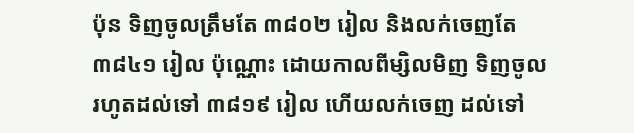ប៉ុន ទិញចូលត្រឹមតែ ៣៨០២ រៀល និងលក់ចេញតែ ៣៨៤១ រៀល ប៉ុណ្ណោះ ដោយកាលពីម្សិលមិញ ទិញចូលរហូតដល់ទៅ ៣៨១៩ រៀល ហើយលក់ចេញ ដល់ទៅ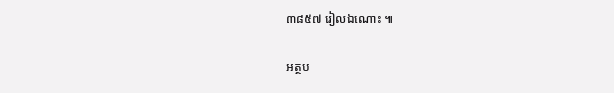៣៨៥៧ រៀលឯណោះ ៕

អត្ថប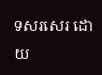ទសរសេរ ដោយ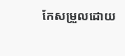កែសម្រួលដោយ